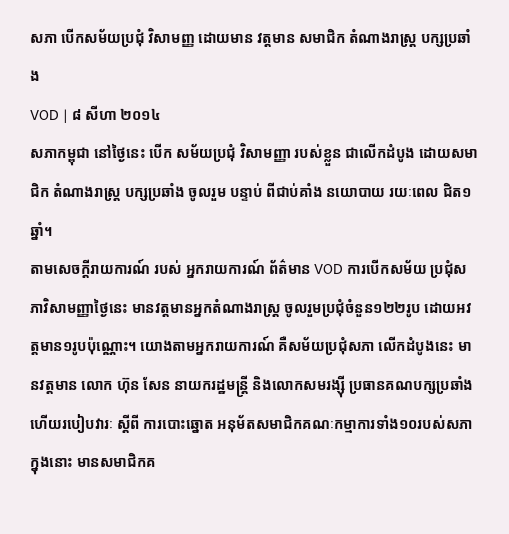សភា បើកសម័យប្រជុំ វិសាមញ្ញ ដោយមាន វត្តមាន សមាជិក តំណាងរាស្ត្រ បក្សប្រឆាំង
VOD | ៨ សីហា ២០១៤
សភាកម្ពុជា នៅថ្ងៃនេះ បើក សម័យប្រជុំ វិសាមញ្ញា របស់ខ្លួន ជាលើកដំបូង ដោយសមាជិក តំណាងរាស្ត្រ បក្សប្រឆាំង ចូលរួម បន្ទាប់ ពីជាប់គាំង នយោបាយ រយៈពេល ជិត១ឆ្នាំ។
តាមសេចក្ដីរាយការណ៍ របស់ អ្នករាយការណ៍ ព័ត៌មាន VOD ការបើកសម័យ ប្រជុំសភាវិសាមញ្ញាថ្ងៃនេះ មានវត្តមានអ្នកតំណាងរាស្ត្រ ចូលរួមប្រជុំចំនួន១២២រូប ដោយអវត្តមាន១រូបប៉ុណ្ណោះ។ យោងតាមអ្នករាយការណ៍ គឺសម័យប្រជុំសភា លើកដំបូងនេះ មានវត្តមាន លោក ហ៊ុន សែន នាយករដ្ឋមន្ត្រី និងលោកសមរង្ស៊ី ប្រធានគណបក្សប្រឆាំង ហើយរបៀបវារៈ ស្ដីពី ការបោះឆ្នោត អនុម័តសមាជិកគណៈកម្មាការទាំង១០របស់សភា ក្នុងនោះ មានសមាជិកគ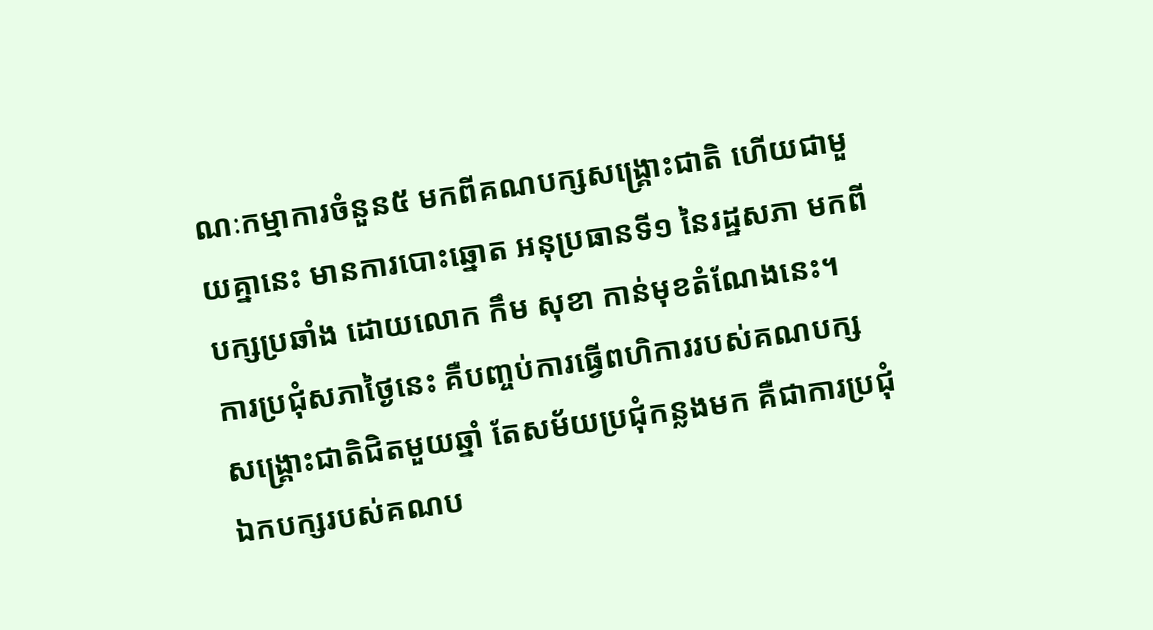ណៈកម្មាការចំនួន៥ មកពីគណបក្សសង្គ្រោះជាតិ ហើយជាមួយគ្នានេះ មានការបោះឆ្នោត អនុប្រធានទី១ នៃរដ្ឋសភា មកពីបក្សប្រឆាំង ដោយលោក កឹម សុខា កាន់មុខតំណែងនេះ។
ការប្រជុំសភាថ្ងៃនេះ គឺបញ្ចប់ការធ្វើពហិការរបស់គណបក្សសង្គ្រោះជាតិជិតមួយឆ្នាំ តែសម័យប្រជុំកន្លងមក គឺជាការប្រជុំឯកបក្សរបស់គណប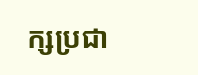ក្សប្រជា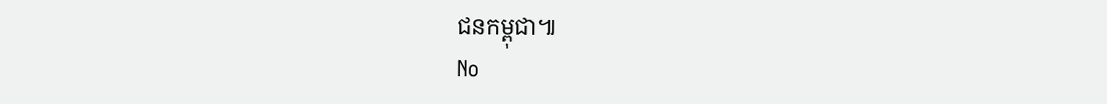ជនកម្ពុជា៕
No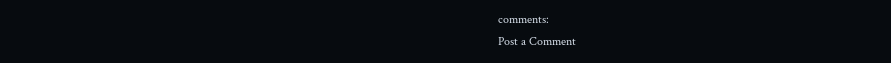comments:
Post a Comment